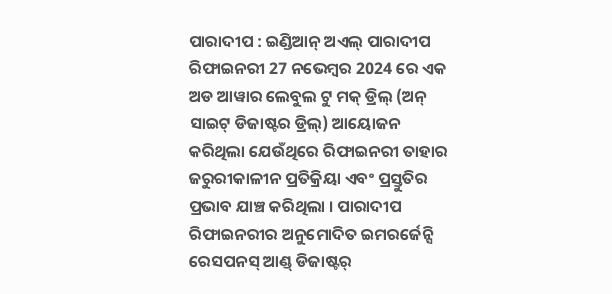ପାରାଦୀପ : ଇଣ୍ଡିଆନ୍ ଅଏଲ୍ ପାରାଦୀପ ରିଫାଇନରୀ 27 ନଭେମ୍ବର 2024 ରେ ଏକ ଅଡ ଆୱାର ଲେବୁଲ ଟୁ ମକ୍ ଡ୍ରିଲ୍ (ଅନ୍ ସାଇଟ୍ ଡିଜାଷ୍ଟର ଡ୍ରିଲ୍) ଆୟୋଜନ କରିଥିଲା ଯେଉଁଥିରେ ରିଫାଇନରୀ ତାହାର ଜରୁରୀକାଳୀନ ପ୍ରତିକ୍ରିୟା ଏବଂ ପ୍ରସ୍ତୁତିର ପ୍ରଭାବ ଯାଞ୍ଚ କରିଥିଲା । ପାରାଦୀପ ରିଫାଇନରୀର ଅନୁମୋଦିତ ଇମରର୍ଜେନ୍ସି ରେସପନସ୍ ଆଣ୍ଡ୍ ଡିଜାଷ୍ଟର୍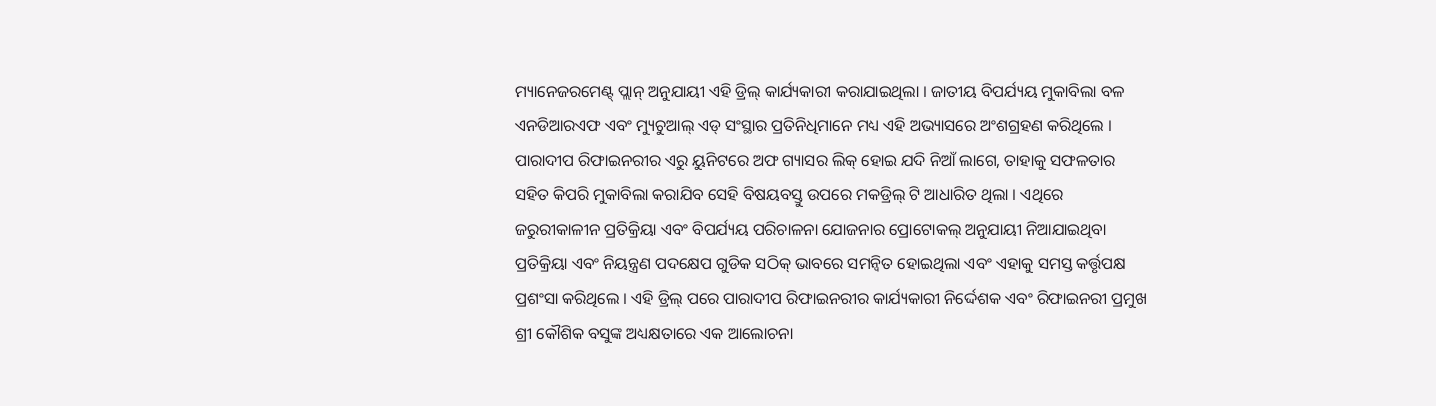ମ୍ୟାନେଜରମେଣ୍ଟ୍ ପ୍ଲାନ୍ ଅନୁଯାୟୀ ଏହି ଡ୍ରିଲ୍ କାର୍ଯ୍ୟକାରୀ କରାଯାଇଥିଲା । ଜାତୀୟ ବିପର୍ଯ୍ୟୟ ମୁକାବିଲା ବଳ ଏନଡିଆରଏଫ ଏବଂ ମ୍ୟୁଚୁଆଲ୍ ଏଡ୍ ସଂସ୍ଥାର ପ୍ରତିନିଧିମାନେ ମଧ୍ୟ ଏହି ଅଭ୍ୟାସରେ ଅଂଶଗ୍ରହଣ କରିଥିଲେ । ପାରାଦୀପ ରିଫାଇନରୀର ଏରୁ ୟୁନିଟରେ ଅଫ ଗ୍ୟାସର ଲିକ୍ ହୋଇ ଯଦି ନିଆଁ ଲାଗେ, ତାହାକୁ ସଫଳତାର ସହିତ କିପରି ମୁକାବିଲା କରାଯିବ ସେହି ବିଷୟବସ୍ତୁ ଉପରେ ମକଡ୍ରିଲ୍ ଟି ଆଧାରିତ ଥିଲା । ଏଥିରେ ଜରୁରୀକାଳୀନ ପ୍ରତିକ୍ରିୟା ଏବଂ ବିପର୍ଯ୍ୟୟ ପରିଚାଳନା ଯୋଜନାର ପ୍ରୋଟୋକଲ୍ ଅନୁଯାୟୀ ନିଆଯାଇଥିବା ପ୍ରତିକ୍ରିୟା ଏବଂ ନିୟନ୍ତ୍ରଣ ପଦକ୍ଷେପ ଗୁଡିକ ସଠିକ୍ ଭାବରେ ସମନ୍ଵିତ ହୋଇଥିଲା ଏବଂ ଏହାକୁ ସମସ୍ତ କର୍ତ୍ତୃପକ୍ଷ ପ୍ରଶଂସା କରିଥିଲେ । ଏହି ଡ୍ରିଲ୍ ପରେ ପାରାଦୀପ ରିଫାଇନରୀର କାର୍ଯ୍ୟକାରୀ ନିର୍ଦ୍ଦେଶକ ଏବଂ ରିଫାଇନରୀ ପ୍ରମୁଖ ଶ୍ରୀ କୌଶିକ ବସୁଙ୍କ ଅଧ୍ୟକ୍ଷତାରେ ଏକ ଆଲୋଚନା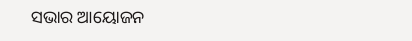ସଭାର ଆୟୋଜନ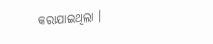କରାଯାଇଥିଲା ।